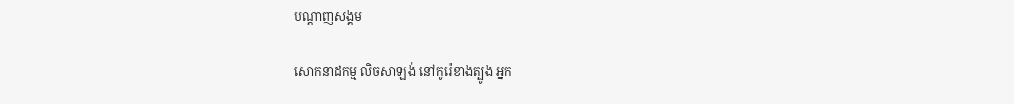បណ្តាញសង្គម

សោកនាដកម្ម លិចសាឡង់ នៅកូរ៉េខាងត្បូង អ្នក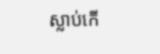ស្លាប់កើ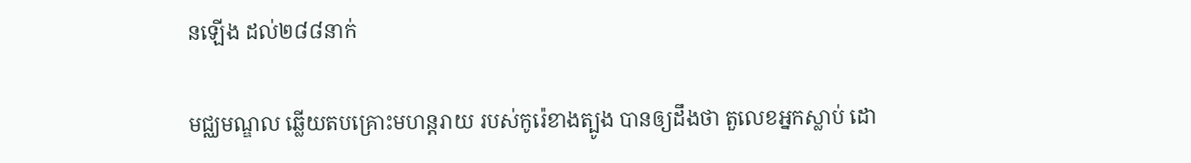នឡើង ដល់២៨៨នាក់

មជ្ឈមណ្ឌល ឆ្លើយតបគ្រោះមហន្តរាយ របស់កូរ៉េខាងត្បូង បានឲ្យដឹងថា តួលេខអ្នកស្លាប់ ដោ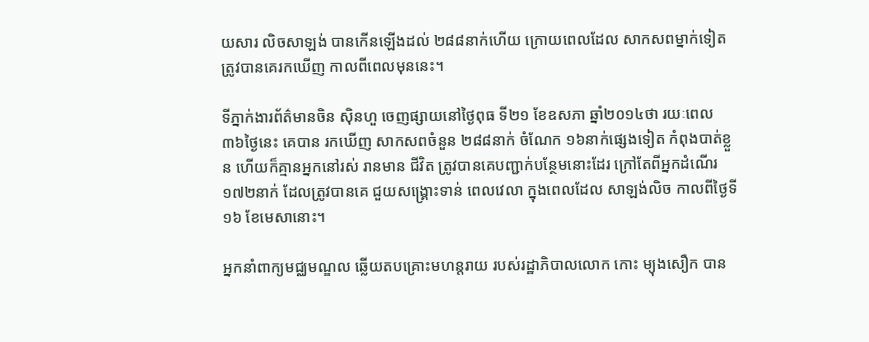យសារ លិចសាឡង់ បានកើនឡើងដល់ ២៨៨នាក់ហើយ ក្រោយពេលដែល សាកសពម្នាក់ទៀត ត្រូវបានគេរកឃើញ កាលពីពេលមុននេះ។

ទីភ្នាក់ងារព័ត៌មានចិន ស៊ិនហួ ចេញផ្សាយនៅថ្ងៃពុធ ទី២១ ខែឧសភា ឆ្នាំ២០១៤ថា រយៈពេល ៣៦ថ្ងៃនេះ គេបាន រកឃើញ សាកសពចំនួន ២៨៨នាក់ ចំណែក ១៦នាក់ផ្សេងទៀត កំពុងបាត់ខ្លួន ហើយក៏គ្មានអ្នកនៅរស់ រានមាន ជីវិត ត្រូវបានគេបញ្ជាក់បន្ថែមនោះដែរ ក្រៅតែពីអ្នកដំណើរ ១៧២នាក់ ដែលត្រូវបានគេ ជួយសង្គ្រោះទាន់ ពេលវេលា ក្នុងពេលដែល សាឡង់លិច កាលពីថ្ងៃទី១៦ ខែមេសានោះ។

អ្នកនាំពាក្យមជ្ឈមណ្ឌល ឆ្លើយតបគ្រោះមហន្តរាយ របស់រដ្ឋាភិបាលលោក កោះ ម្យុងសឿក បាន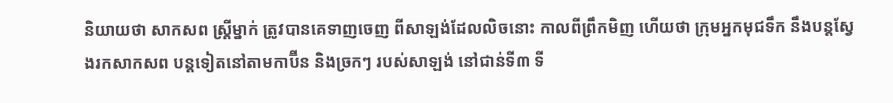និយាយថា សាកសព ស្រ្តីម្នាក់ ត្រូវបានគេទាញចេញ ពីសាឡង់ដែលលិចនោះ កាលពីព្រឹកមិញ ហើយថា ក្រុមអ្នកមុជទឹក នឹងបន្តស្វែងរកសាកសព បន្តទៀតនៅតាមកាប៊ីន និងច្រកៗ របស់សាឡង់ នៅជាន់ទី៣ ទី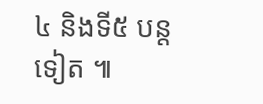៤ និងទី៥ បន្តទៀត ៕